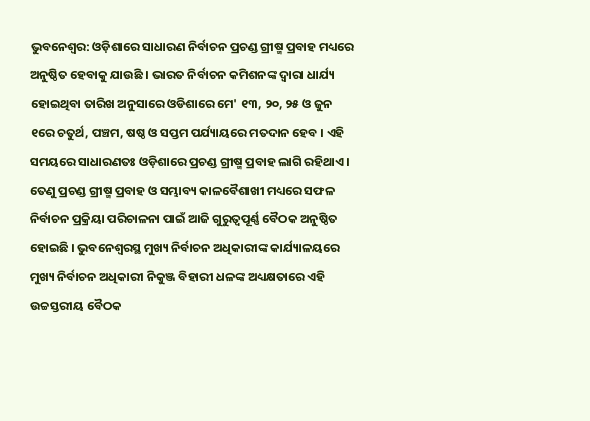ଭୁବନେଶ୍ବର: ଓଡ଼ିଶାରେ ସାଧାରଣ ନିର୍ବାଚନ ପ୍ରଚଣ୍ଡ ଗ୍ରୀଷ୍ମ ପ୍ରବାହ ମଧ୍ୟରେ ଅନୁଷ୍ଠିତ ହେବାକୁ ଯାଉଛି । ଭାରତ ନିର୍ବାଚନ କମିଶନଙ୍କ ଦ୍ୱାରା ଧାର୍ଯ୍ୟ ହୋଇଥିବା ତାରିଖ ଅନୁସାରେ ଓଡିଶାରେ ମେ' ୧୩, ୨୦, ୨୫ ଓ ଜୁନ ୧ରେ ଚତୁର୍ଥ, ପଞ୍ଚମ, ଷଷ୍ଠ ଓ ସପ୍ତମ ପର୍ଯ୍ୟାୟରେ ମତଦାନ ହେବ । ଏହି ସମୟରେ ସାଧାରଣତଃ ଓଡ଼ିଶାରେ ପ୍ରଚଣ୍ଡ ଗ୍ରୀଷ୍ମ ପ୍ରବାହ ଲାଗି ରହିଥାଏ । ତେଣୁ ପ୍ରଚଣ୍ଡ ଗ୍ରୀଷ୍ମ ପ୍ରବାହ ଓ ସମ୍ଭାବ୍ୟ କାଳବୈଶାଖୀ ମଧ୍ୟରେ ସଫଳ ନିର୍ବାଚନ ପ୍ରକ୍ରିୟା ପରିଚାଳନା ପାଇଁ ଆଜି ଗୁରୁତ୍ୱପୂର୍ଣ୍ଣ ବୈଠକ ଅନୁଷ୍ଠିତ ହୋଇଛି । ଭୁବନେଶ୍ୱରସ୍ଥ ମୁଖ୍ୟ ନିର୍ବାଚନ ଅଧିକାରୀଙ୍କ କାର୍ଯ୍ୟାଳୟରେ ମୁଖ୍ୟ ନିର୍ବାଚନ ଅଧିକାରୀ ନିକୁଞ୍ଜ ବିହାରୀ ଧଳଙ୍କ ଅଧ୍ୟକ୍ଷତାରେ ଏହି ଉଚ୍ଚସ୍ତରୀୟ ବୈଠକ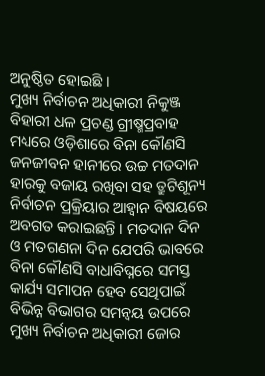ଅନୁଷ୍ଠିତ ହୋଇଛି ।
ମୁଖ୍ୟ ନିର୍ବାଚନ ଅଧିକାରୀ ନିକୁଞ୍ଜ ବିହାରୀ ଧଳ ପ୍ରଚଣ୍ଡ ଗ୍ରୀଷ୍ମପ୍ରବାହ ମଧ୍ୟରେ ଓଡ଼ିଶାରେ ବିନା କୌଣସି ଜନଜୀବନ ହାନୀରେ ଉଚ୍ଚ ମତଦାନ ହାରକୁ ବଜାୟ ରଖିବା ସହ ତ୍ରୁଟିଶୂନ୍ୟ ନିର୍ବାଚନ ପ୍ରକ୍ରିୟାର ଆହ୍ୱାନ ବିଷୟରେ ଅବଗତ କରାଇଛନ୍ତି । ମତଦାନ ଦିନ ଓ ମତଗଣନା ଦିନ ଯେପରି ଭାବରେ ବିନା କୌଣସି ବାଧାବିଘ୍ନରେ ସମସ୍ତ କାର୍ଯ୍ୟ ସମାପନ ହେବ ସେଥିପାଇଁ ବିଭିନ୍ନ ବିଭାଗର ସମନ୍ୱୟ ଉପରେ ମୁଖ୍ୟ ନିର୍ବାଚନ ଅଧିକାରୀ ଜୋର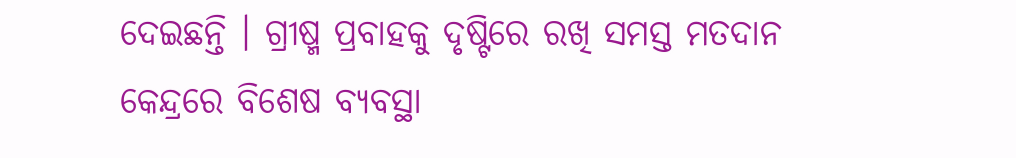ଦେଇଛନ୍ତି । ଗ୍ରୀଷ୍ମ ପ୍ରବାହକୁ ଦୃଷ୍ଟିରେ ରଖି ସମସ୍ତ ମତଦାନ କେନ୍ଦ୍ରରେ ବିଶେଷ ବ୍ୟବସ୍ଥା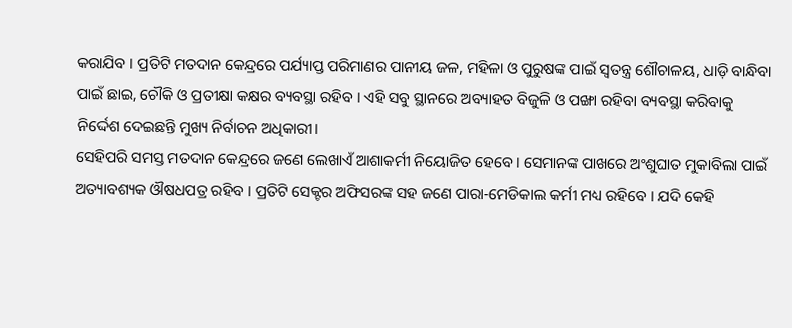କରାଯିବ । ପ୍ରତିଟି ମତଦାନ କେନ୍ଦ୍ରରେ ପର୍ଯ୍ୟାପ୍ତ ପରିମାଣର ପାନୀୟ ଜଳ, ମହିଳା ଓ ପୁରୁଷଙ୍କ ପାଇଁ ସ୍ୱତନ୍ତ୍ର ଶୌଚାଳୟ, ଧାଡ଼ି ବାନ୍ଧିବା ପାଇଁ ଛାଇ, ଚୌକି ଓ ପ୍ରତୀକ୍ଷା କକ୍ଷର ବ୍ୟବସ୍ଥା ରହିବ । ଏହି ସବୁ ସ୍ଥାନରେ ଅବ୍ୟାହତ ବିଜୁଳି ଓ ପଙ୍ଖା ରହିବା ବ୍ୟବସ୍ଥା କରିବାକୁ ନିର୍ଦ୍ଦେଶ ଦେଇଛନ୍ତି ମୁଖ୍ୟ ନିର୍ବାଚନ ଅଧିକାରୀ।
ସେହିପରି ସମସ୍ତ ମତଦାନ କେନ୍ଦ୍ରରେ ଜଣେ ଲେଖାଏଁ ଆଶାକର୍ମୀ ନିୟୋଜିତ ହେବେ । ସେମାନଙ୍କ ପାଖରେ ଅଂଶୁଘାତ ମୁକାବିଲା ପାଇଁ ଅତ୍ୟାବଶ୍ୟକ ଔଷଧପତ୍ର ରହିବ । ପ୍ରତିଟି ସେକ୍ଟର ଅଫିସରଙ୍କ ସହ ଜଣେ ପାରା-ମେଡିକାଲ କର୍ମୀ ମଧ୍ୟ ରହିବେ । ଯଦି କେହି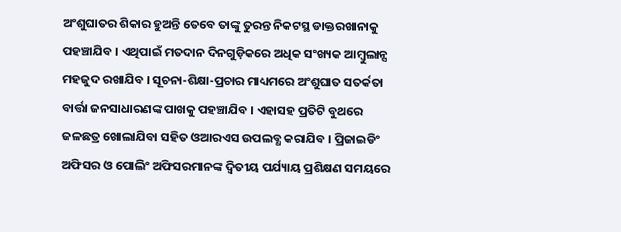ଅଂଶୁଘାତର ଶିକାର ହୁଅନ୍ତି ତେବେ ତାଙ୍କୁ ତୁରନ୍ତ ନିକଟସ୍ଥ ଡାକ୍ତରଖାନାକୁ ପହଞ୍ଚାଯିବ । ଏଥିପାଇଁ ମତଦାନ ଦିନଗୁଡ଼ିକରେ ଅଧିକ ସଂଖ୍ୟକ ଆମ୍ବୁଲାନ୍ସ ମହଜୁଦ ରଖାଯିବ । ସୂଚନା-ଶିକ୍ଷା-ପ୍ରଚାର ମାଧ୍ୟମରେ ଅଂଶୁଘାତ ସତର୍କତା ବାର୍ତ୍ତା ଜନସାଧାରଣଙ୍କ ପାଖକୁ ପହଞ୍ଚାଯିବ । ଏହାସହ ପ୍ରତିଟି ବୁଥରେ ଜଳଛତ୍ର ଖୋଲାଯିବା ସହିତ ଓଆରଏସ ଉପଲବ୍ଧ କରାଯିବ । ପ୍ରିଜାଇଡିଂ ଅଫିସର ଓ ପୋଲିଂ ଅଫିସରମାନଙ୍କ ଦ୍ୱିତୀୟ ପର୍ଯ୍ୟାୟ ପ୍ରଶିକ୍ଷଣ ସମୟରେ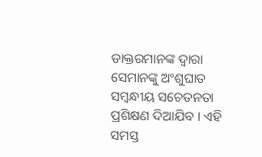ଡାକ୍ତରମାନଙ୍କ ଦ୍ୱାରା ସେମାନଙ୍କୁ ଅଂଶୁଘାତ ସମ୍ବନ୍ଧୀୟ ସଚେତନତା ପ୍ରଶିକ୍ଷଣ ଦିଆଯିବ । ଏହି ସମସ୍ତ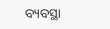ବ୍ୟବସ୍ଥା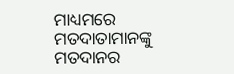ମାଧ୍ୟମରେ ମତଦାତାମାନଙ୍କୁ ମତଦାନର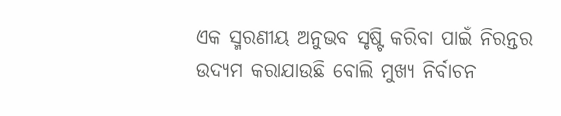ଏକ ସ୍ମରଣୀୟ ଅନୁଭବ ସୃଷ୍ଟି କରିବା ପାଇଁ ନିରନ୍ତର ଉଦ୍ୟମ କରାଯାଉଛି ବୋଲି ମୁଖ୍ୟ ନିର୍ବାଚନ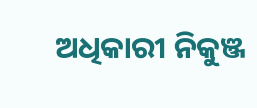ଅଧିକାରୀ ନିକୁଞ୍ଜ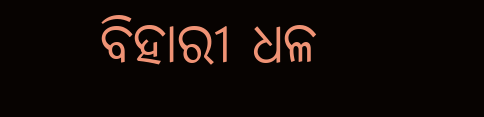ବିହାରୀ ଧଳ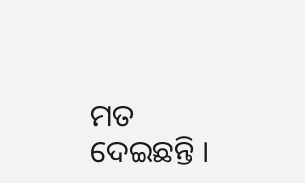ମତ ଦେଇଛନ୍ତି ।